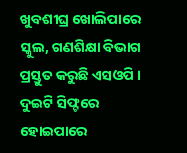ଖୁବଶୀଘ୍ର ଖୋଲିପାରେ ସ୍କୁଲ, ଗଣଶିକ୍ଷା ବିଭାଗ ପ୍ରସ୍ତୁତ କରୁଛି ଏସଓପି । ଦୁଇଟି ସିଫ୍ଟରେ ହୋଇପାରେ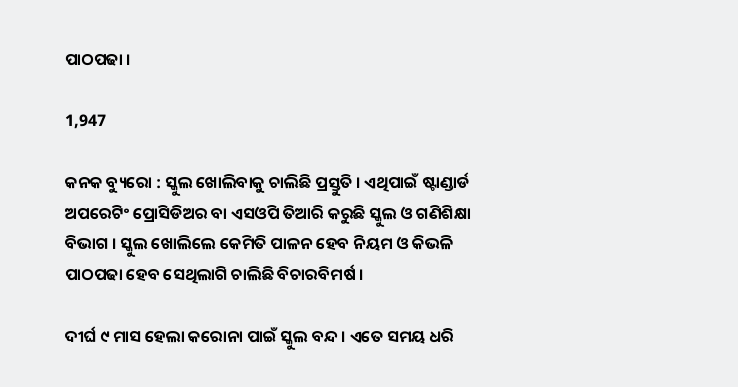ପାଠପଢା ।

1,947

କନକ ବ୍ୟୁରୋ : ସ୍କୁଲ ଖୋଲିବାକୁ ଚାଲିଛି ପ୍ରସ୍ତୁତି । ଏଥିପାଇଁ ଷ୍ଟାଣ୍ଡାର୍ଡ ଅପରେଟିଂ ପ୍ରୋସିଡିଅର ବା ଏସଓପି ତିଆରି କରୁଛି ସ୍କୁଲ ଓ ଗଣିଶିକ୍ଷା ବିଭାଗ । ସ୍କୁଲ ଖୋଲିଲେ କେମିତି ପାଳନ ହେବ ନିୟମ ଓ କିଭଳି ପାଠପଢା ହେବ ସେଥିଲାଗି ଚାଲିଛି ବିଚାରବିମର୍ଷ ।

ଦୀର୍ଘ ୯ ମାସ ହେଲା କରୋନା ପାଇଁ ସ୍କୁଲ ବନ୍ଦ । ଏତେ ସମୟ ଧରି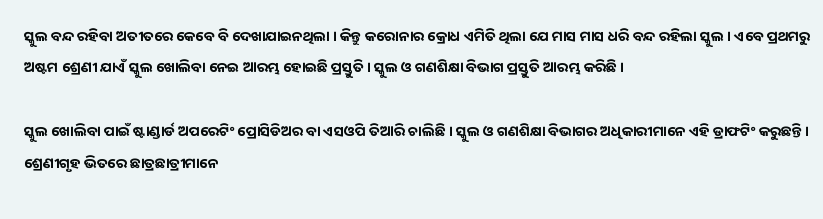ସ୍କୁଲ ବନ୍ଦ ରହିବା ଅତୀତରେ କେବେ ବି ଦେଖାଯାଇନଥିଲା । କିନ୍ତୁ କରୋନାର କ୍ରୋଧ ଏମିତି ଥିଲା ଯେ ମାସ ମାସ ଧରି ବନ୍ଦ ରହିଲା ସ୍କୁଲ । ଏବେ ପ୍ରଥମରୁ ଅଷ୍ଟମ ଶ୍ରେଣୀ ଯାଏଁ ସ୍କୁଲ ଖୋଲିବା ନେଇ ଆରମ୍ଭ ହୋଇଛି ପ୍ରସ୍ତୁତି । ସ୍କୁଲ ଓ ଗଣଶିକ୍ଷା ବିଭାଗ ପ୍ରସ୍ତୁତି ଆରମ୍ଭ କରିଛି ।

ସ୍କୁଲ ଖୋଲିବା ପାଇଁ ଷ୍ଟାଣ୍ଡାର୍ଡ ଅପରେଟିଂ ପ୍ରୋସିଡିଅର ବା ଏସଓପି ତିଆରି ଚାଲିଛି । ସ୍କୁଲ ଓ ଗଣଶିକ୍ଷା ବିଭାଗର ଅଧିକାରୀମାନେ ଏହି ଡ୍ରାଫଟିଂ କରୁଛନ୍ତି । ଶ୍ରେଣୀଗୃହ ଭିତରେ ଛାତ୍ରଛାତ୍ରୀମାନେ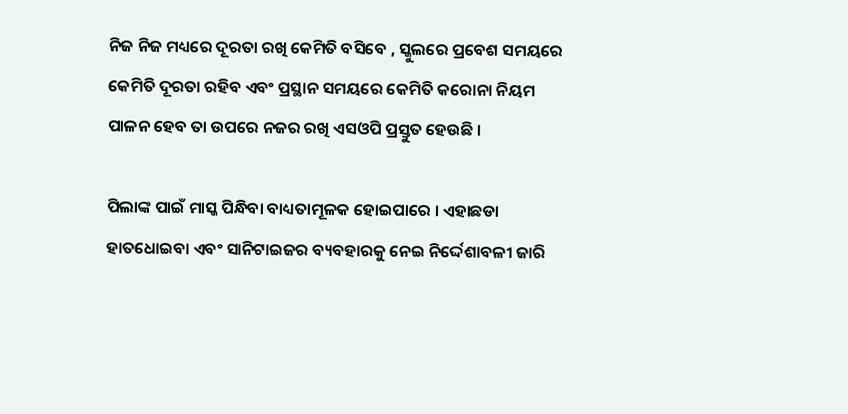ନିଜ ନିଜ ମଧ୍ୟରେ ଦୂରତା ରଖି କେମିତି ବସିବେ , ସ୍କୁଲରେ ପ୍ରବେଶ ସମୟରେ କେମିତି ଦୂରତା ରହିବ ଏବଂ ପ୍ରସ୍ଥାନ ସମୟରେ କେମିତି କରୋନା ନିୟମ ପାଳନ ହେବ ତା ଉପରେ ନଜର ରଖି ଏସଓପି ପ୍ରସ୍ତୁତ ହେଉଛି ।

ପିଲାଙ୍କ ପାଇଁ ମାସ୍କ ପିନ୍ଧିବା ବାଧ୍ୟତାମୂଳକ ହୋଇପାରେ । ଏହାଛଡା ହାତଧୋଇବା ଏବଂ ସାନିଟାଇଜର ବ୍ୟବହାରକୁ ନେଇ ନିର୍ଦ୍ଦେଶାବଳୀ ଜାରି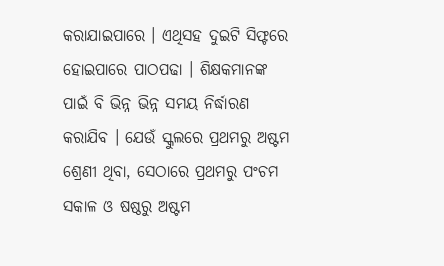କରାଯାଇପାରେ । ଏଥିସହ ଦୁଇଟି ସିଫ୍ଟରେ ହୋଇପାରେ ପାଠପଢା । ଶିକ୍ଷକମାନଙ୍କ ପାଇଁ ବି ଭିନ୍ନ ଭିନ୍ନ ସମୟ ନିର୍ଦ୍ଧାରଣ କରାଯିବ । ଯେଉଁ ସ୍କୁଲରେ ପ୍ରଥମରୁ ଅଷ୍ଟମ ଶ୍ରେଣୀ ଥିବା, ସେଠାରେ ପ୍ରଥମରୁ ପଂଚମ ସକାଳ ଓ ଷଷ୍ଠରୁ ଅଷ୍ଟମ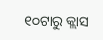୧୦ଟାରୁ କ୍ଲାସ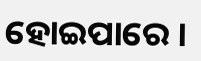ହୋଇପାରେ ।